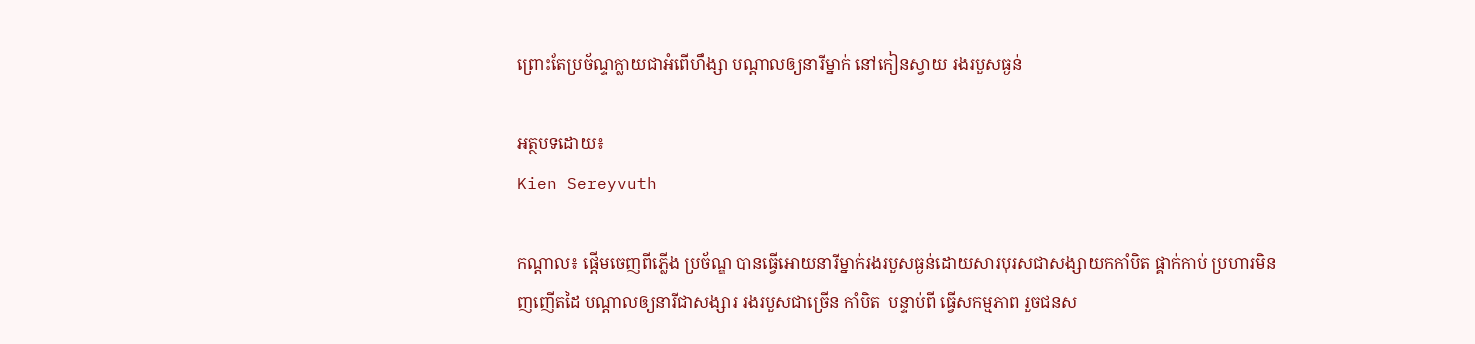ព្រោះតែប្រច័ណ្ទក្លាយជាអំពើហឹង្សា បណ្តាលឲ្យនារីម្នាក់ នៅកៀនស្វាយ រងរបួសធ្ងន់

អត្ថបទដោយ៖
Kien Sereyvuth

កណ្ដាល៖ ផ្តើមចេញពីភ្លើង ប្រច័ណ្ឌ បានធ្វើអោយនារីម្នាក់រងរបួសធ្ងន់ដោយសារបុរសជាសង្សាយកកាំបិត ផ្គាក់កាប់ ប្រហារមិនញញើតដៃ បណ្តាលឲ្យនារីជាសង្សារ រងរបួសជាច្រើន កាំបិត  បន្ទាប់ពី ធ្វើសកម្មភាព រួចជនស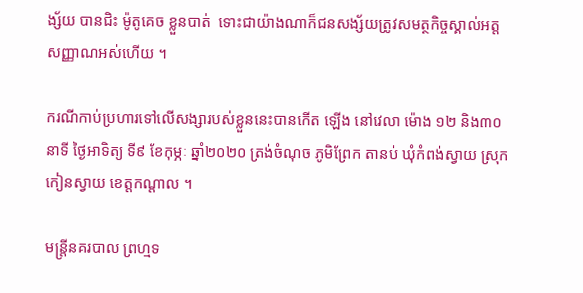ង្ស័យ បានជិះ ម៉ូតូគេច ខ្លួនបាត់  ទោះជាយ៉ាងណាក៏ជនសង្ស័យត្រូវសមត្ថកិច្ចស្គាល់អត្តសញ្ញាណអស់ហើយ ។

ករណីកាប់ប្រហារទៅលើសង្សារបស់ខ្លួននេះបានកើត ឡើង នៅវេលា ម៉ោង ១២ និង៣០នាទី ថ្ងៃអាទិត្យ ទី៩ ខែកុម្ភៈ ឆ្នាំ២០២០ ត្រង់ចំណុច ភូមិព្រែក តានប់ ឃុំកំពង់ស្វាយ ស្រុកកៀនស្វាយ ខេត្តកណ្ដាល ។

មន្ត្រីនគរបាល ព្រហ្មទ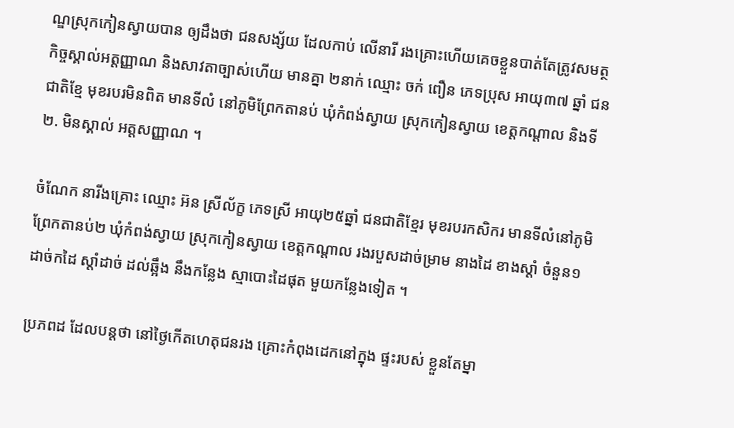ណ្ឌស្រុកកៀនស្វាយបាន ឲ្យដឹងថា ជនសង្ស័យ ដែលកាប់ លើនារី រងគ្រោះហើយគេចខ្លួនបាត់តែត្រូវសមត្ថកិច្ចស្គាល់អត្តញ្ញាណ និងសាវតាច្បាស់ហើយ មានគ្នា ២នាក់ ឈ្មោះ ចក់ ពឿន ភេទប្រុស អាយុ៣៧ ឆ្នាំ ជនជាតិខ្មែ មុខរបរមិនពិត មានទីលំ នៅភូមិព្រែកតានប់ ឃុំកំពង់ស្វាយ ស្រុកកៀនស្វាយ ខេត្តកណ្តាល និងទី២. មិនស្គាល់ អត្តសញ្ញាណ ។

ចំណែក នារីងគ្រោះ ឈ្មោះ អ៊ន ស្រីល័ក្ខ ភេទស្រី អាយុ២៥ឆ្នាំ ជនជាតិខ្មែរ មុខរបរកសិករ មានទីលំនៅភូមិ ព្រែកតានប់២ ឃុំកំពង់ស្វាយ ស្រុកកៀនស្វាយ ខេត្តកណ្ដាល រងរបួសដាច់ម្រាម នាងដៃ ខាងស្តាំ ចំនួន១ ដាច់កដៃ ស្តាំដាច់ ដល់ឆ្អឹង នឹងកន្លែង ស្មាបោះដៃផុត មួយកន្លែងទៀត ។

ប្រភពដ ដែលបន្តថា នៅថ្ងៃកើតហេតុជនរង គ្រោះកំពុងដេកនៅក្នុង ផ្ទះរបស់ ខ្លួនតែម្នា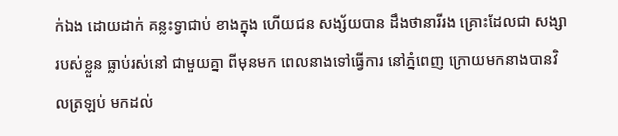ក់ឯង ដោយដាក់ គន្លះទ្វាជាប់ ខាងក្នុង ហើយជន សង្ស័យបាន ដឹងថានារីរង គ្រោះដែលជា សង្សារបស់ខ្លួន ធ្លាប់រស់នៅ ជាមួយគ្នា ពីមុនមក ពេលនាងទៅធ្វើការ នៅភ្នំពេញ ក្រោយមកនាងបានវិលត្រឡប់ មកដល់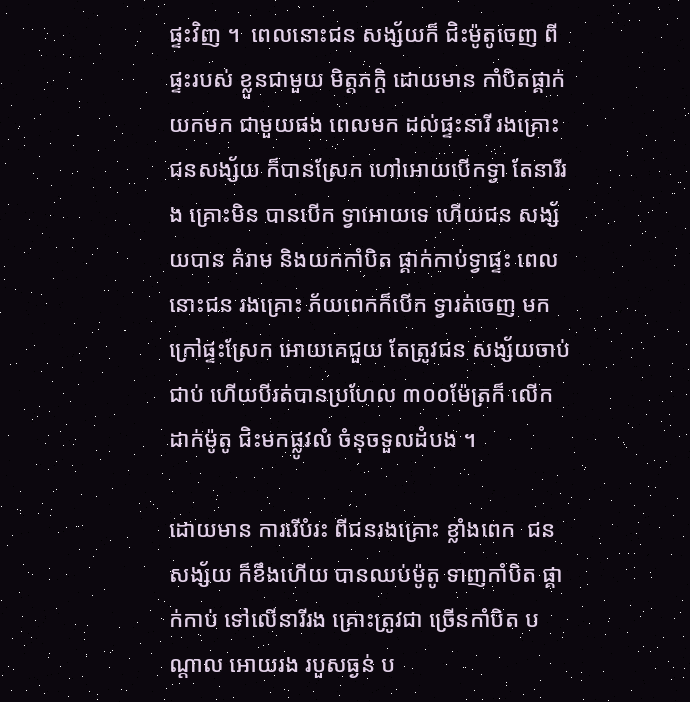ផ្ទះវិញ ។  ពេលនោះជន សង្ស័យក៏ ជិះម៉ូតូចេញ ពីផ្ទះរបស់ ខ្លួនជាមួយ មិត្តភក្តិ ដោយមាន កាំបិតផ្គាក់ យកមក ជាមួយផង ពេលមក ដល់ផ្ទះនារី រងគ្រោះ ជនសង្ស័យ ក៏បានស្រែក ហៅអោយបើកទ្វា តែនារីរង គ្រោះមិន បានបើក ទ្វាអោយទេ ហើយជន សង្ស័យបាន គំរាម និងយកកាំបិត ផ្គាក់កាប់ទ្វាផ្ទះ ពេលនោះជន រងគ្រោះ ភ័យពេកក៏បើក ទ្វារត់ចេញ មកក្រៅផ្ទះស្រែក អោយគេជួយ តែត្រូវជន សង្ស័យចាប់ជាប់ ហើយបីរត់បានប្រហែល ៣០០ម៉ែត្រក៏ លើកដាក់ម៉ូតូ ជិះមកផ្លូវលំ ចំនុចទួលដំបង ។

ដោយមាន ការរើបំរះ ពីជនរងគ្រោះ ខ្លាំងពេក  ជនសង្ស័យ ក៏ខឹងហើយ បានឈប់ម៉ូតូ ទាញកាំបិត ផ្គាក់កាប់ ទៅលើនារីរង គ្រោះត្រូវជា ច្រើនកាំបិត បណ្តាល អោយរង របួសធ្ងន់ ប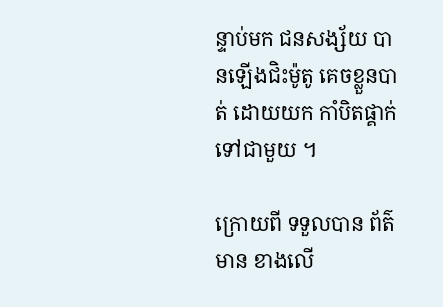ន្ទាប់មក ជនសង្ស័យ បានឡើងជិះម៉ូតូ គេចខ្លួនបាត់ ដោយយក កាំបិតផ្គាក់ ទៅជាមួយ ។

ក្រោយពី ទទួលបាន ព័ត៌មាន ខាងលើ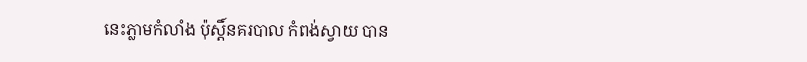នេះភ្លាមកំលាំង ប៉ុស្តិ៍នគរបាល កំពង់ស្វាយ បាន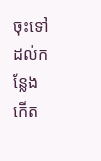ចុះទៅ ដល់កន្លែង កើត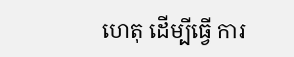ហេតុ ដើម្បីធ្វើ ការ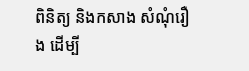ពិនិត្យ និងកសាង សំណុំរឿង ដើម្បី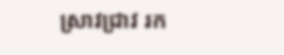ស្រាវជ្រាវ រក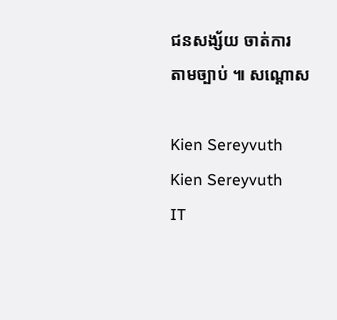ជនសង្ស័យ ចាត់ការ តាមច្បាប់ ៕ សណ្តោស

Kien Sereyvuth
Kien Sereyvuth
IT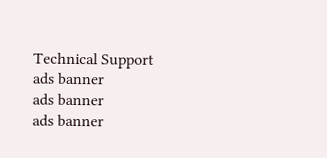Technical Support
ads banner
ads banner
ads banner